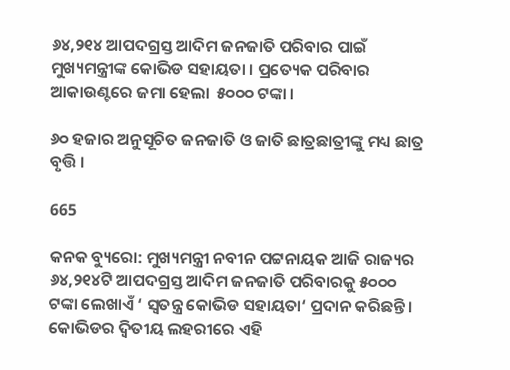୬୪,୨୧୪ ଆପଦଗ୍ରସ୍ତ ଆଦିମ ଜନଜାତି ପରିବାର ପାଇଁ ମୁଖ୍ୟମନ୍ତ୍ରୀଙ୍କ କୋଭିଡ ସହାୟତା । ପ୍ରତ୍ୟେକ ପରିବାର ଆକାଉଣ୍ଟରେ ଜମା ହେଲା  ୫୦୦୦ ଟଙ୍କା ।

୬୦ ହଜାର ଅନୁସୂଚିତ ଜନଜାତି ଓ ଜାତି ଛାତ୍ରଛାତ୍ରୀଙ୍କୁ ମଧ୍ୟ ଛାତ୍ର ବୃତ୍ତି ।

665

କନକ ବ୍ୟୁରୋ: ମୁଖ୍ୟମନ୍ତ୍ରୀ ନବୀନ ପଟ୍ଟନାୟକ ଆଜି ରାଜ୍ୟର ୬୪,୨୧୪ଟି ଆପଦଗ୍ରସ୍ତ ଆଦିମ ଜନଜାତି ପରିବାରକୁ ୫୦୦୦ ଟଙ୍କା ଲେଖାଏଁ ‘ ସ୍ଵତନ୍ତ୍ର କୋଭିଡ ସହାୟତା‘ ପ୍ରଦାନ କରିଛନ୍ତି । କୋଭିଡର ଦ୍ଵିତୀୟ ଲହରୀରେ ଏହି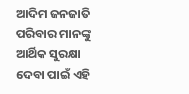ଆଦିମ ଜନଜାତି ପରିବାର ମାନଙ୍କୁ ଆର୍ଥିକ ସୁରକ୍ଷା ଦେବା ପାଇଁ ଏହି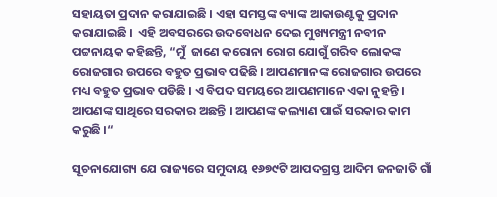ସହାୟତା ପ୍ରଦାନ କରାଯାଇଛି । ଏହା ସମସ୍ତଙ୍କ ବ୍ୟାଙ୍କ ଆକାଉଣ୍ଟକୁ ପ୍ରଦାନ କରାଯାଇଛି ।  ଏହି ଅବସରରେ ଉଦବୋଧନ ଦେଇ ମୁଖ୍ୟମନ୍ତ୍ରୀ ନବୀନ ପଟ୍ଟନାୟକ କହିଛନ୍ତି, “ମୁଁ  ଜାଣେ କରୋନା ରୋଗ ଯୋଗୁଁ ଗରିବ ଲୋକଙ୍କ ରୋଜଗାର ଉପରେ ବହୁତ ପ୍ରଭାବ ପଢିଛି । ଆପଣମାନଙ୍କ ରୋଜଗାର ଉପରେ ମଧ୍ୟ ବହୁତ ପ୍ରଭାବ ପଡିଛି । ଏ ବିପଦ ସମୟରେ ଆପଣମାନେ ଏକା ନୁହନ୍ତି । ଆପଣଙ୍କ ସାଥିରେ ସରକାର ଅଛନ୍ତି । ଆପଣଙ୍କ କଲ୍ୟାଣ ପାଇଁ ସରକାର କାମ କରୁଛି ।“

ସୂଚନାଯୋଗ୍ୟ ଯେ ରାଜ୍ୟରେ ସମୁଦାୟ ୧୬୭୯ଟି ଆପଦଗ୍ରସ୍ତ ଆଦିମ ଜନଜାତି ଗାଁ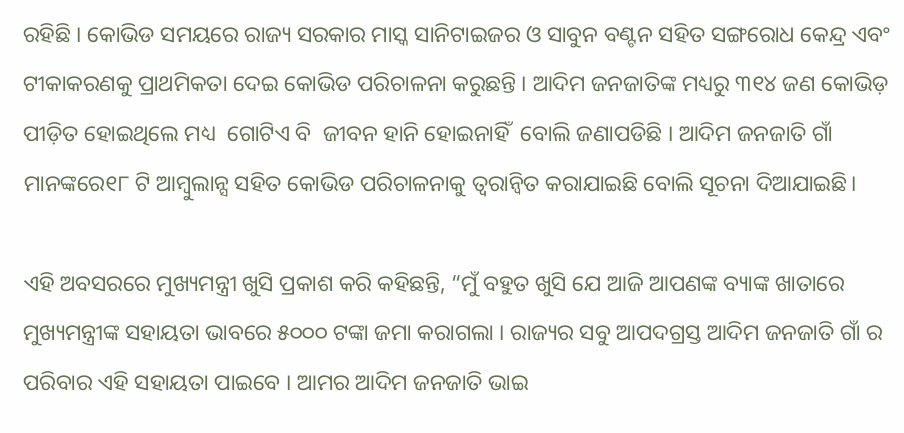ରହିଛି । କୋଭିଡ ସମୟରେ ରାଜ୍ୟ ସରକାର ମାସ୍କ ସାନିଟାଇଜର ଓ ସାବୁନ ବଣ୍ଟନ ସହିତ ସଙ୍ଗରୋଧ କେନ୍ଦ୍ର ଏବଂ ଟୀକାକରଣକୁ ପ୍ରାଥମିକତା ଦେଇ କୋଭିଡ ପରିଚାଳନା କରୁଛନ୍ତି । ଆଦିମ ଜନଜାତିଙ୍କ ମଧ୍ୟରୁ ୩୧୪ ଜଣ କୋଭିଡ଼ ପୀଡ଼ିତ ହୋଇଥିଲେ ମଧ୍ୟ  ଗୋଟିଏ ବି  ଜୀବନ ହାନି ହୋଇନାହିଁ  ବୋଲି ଜଣାପଡିଛି । ଆଦିମ ଜନଜାତି ଗାଁ ମାନଙ୍କରେ୧୮ ଟି ଆମ୍ବୁଲାନ୍ସ ସହିତ କୋଭିଡ ପରିଚାଳନାକୁ ତ୍ୱରାନ୍ୱିତ କରାଯାଇଛି ବୋଲି ସୂଚନା ଦିଆଯାଇଛି।

ଏହି ଅବସରରେ ମୁଖ୍ୟମନ୍ତ୍ରୀ ଖୁସି ପ୍ରକାଶ କରି କହିଛନ୍ତି, “ମୁଁ ବହୁତ ଖୁସି ଯେ ଆଜି ଆପଣଙ୍କ ବ୍ୟାଙ୍କ ଖାତାରେ ମୁଖ୍ୟମନ୍ତ୍ରୀଙ୍କ ସହାୟତା ଭାବରେ ୫୦୦୦ ଟଙ୍କା ଜମା କରାଗଲା । ରାଜ୍ୟର ସବୁ ଆପଦଗ୍ରସ୍ତ ଆଦିମ ଜନଜାତି ଗାଁ ର ପରିବାର ଏହି ସହାୟତା ପାଇବେ । ଆମର ଆଦିମ ଜନଜାତି ଭାଇ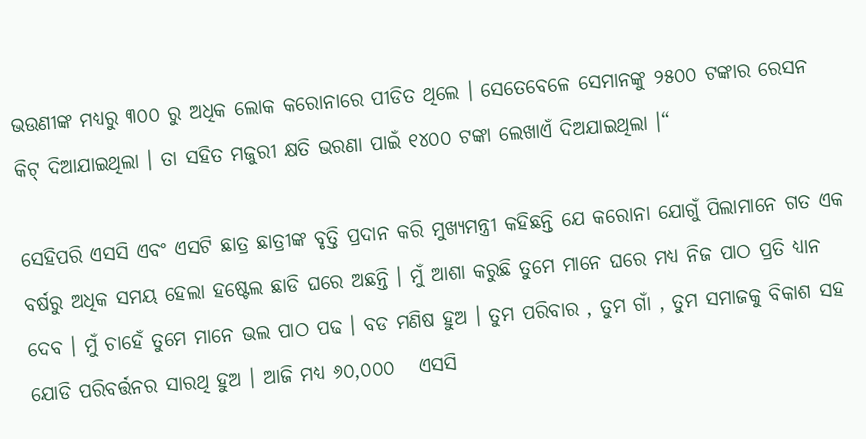ଭଉଣୀଙ୍କ ମଧ୍ୟରୁ ୩୦୦ ରୁ ଅଧିକ ଲୋକ କରୋନାରେ ପୀଡିତ ଥିଲେ । ସେତେବେଳେ ସେମାନଙ୍କୁ ୨୫୦୦ ଟଙ୍କାର ରେସନ କିଟ୍ ଦିଆଯାଇଥିଲା । ତା ସହିତ ମଜୁରୀ କ୍ଷତି ଭରଣା ପାଇଁ ୧୪୦୦ ଟଙ୍କା ଲେଖାଏଁ ଦିଅଯାଇଥିଲା ।“

ସେହିପରି ଏସସି ଏବଂ ଏସଟି ଛାତ୍ର ଛାତ୍ରୀଙ୍କ ବୃତ୍ତି ପ୍ରଦାନ କରି ମୁଖ୍ୟମନ୍ତ୍ରୀ କହିଛନ୍ତି ଯେ କରୋନା ଯୋଗୁଁ ପିଲାମାନେ ଗତ ଏକ ବର୍ଷରୁ ଅଧିକ ସମୟ ହେଲା ହଷ୍ଟେଲ ଛାଡି ଘରେ ଅଛନ୍ତି । ମୁଁ ଆଶା କରୁଛି ତୁମେ ମାନେ ଘରେ ମଧ୍ୟ ନିଜ ପାଠ ପ୍ରତି ଧ୍ୟାନ ଦେବ । ମୁଁ ଚାହେଁ ତୁମେ ମାନେ ଭଲ ପାଠ ପଢ । ବଡ ମଣିଷ ହୁଅ । ତୁମ ପରିବାର , ତୁମ ଗାଁ , ତୁମ ସମାଜକୁ ବିକାଶ ସହ ଯୋଡି ପରିବର୍ତ୍ତନର ସାରଥି ହୁଅ । ଆଜି ମଧ୍ୟ ୬୦,୦୦୦   ଏସସି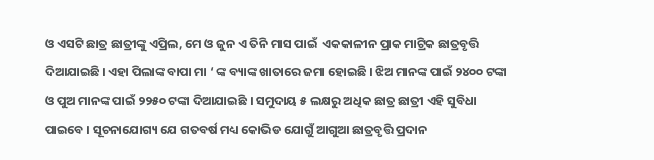ଓ ଏସଟି ଛାତ୍ର ଛାତ୍ରୀଙ୍କୁ ଏପ୍ରିଲ, ମେ ଓ ଜୁନ ଏ ତିନି ମାସ ପାଇଁ  ଏକକାଳୀନ ପ୍ରାକ ମାଟ୍ରିକ ଛାତ୍ରବୃତ୍ତି ଦିଆଯାଇଛି । ଏହା ପିଲାଙ୍କ ବାପା ମା ‘ ଙ୍କ ବ୍ୟାଙ୍କ ଖାତାରେ ଜମା ହୋଇଛି । ଝିଅ ମାନଙ୍କ ପାଇଁ ୨୪୦୦ ଟଙ୍କା ଓ ପୁଅ ମାନଙ୍କ ପାଇଁ ୨୨୫୦ ଟଙ୍କା ଦିଆଯାଇଛି । ସମୁଦାୟ ୫ ଲକ୍ଷରୁ ଅଧିକ ଛାତ୍ର ଛାତ୍ରୀ ଏହି ସୁବିଧା ପାଇବେ । ସୂଚନାଯୋଗ୍ୟ ଯେ ଗତବର୍ଷ ମଧ୍ୟ କୋଭିଡ ଯୋଗୁଁ ଆଗୁଆ ଛାତ୍ରବୃତ୍ତି ପ୍ରଦାନ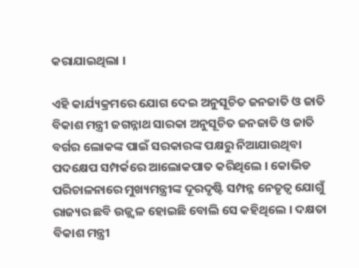କରାଯାଇଥିଲା ।

ଏହି କାର୍ଯ୍ୟକ୍ରମରେ ଯୋଗ ଦେଇ ଅନୁସୂଚିତ ଜନଜାତି ଓ ଜାତି ବିକାଶ ମନ୍ତ୍ରୀ ଜଗନ୍ନାଥ ସାରକା ଅନୁସୂଚିତ ଜନଜାତି ଓ ଜାତି ବର୍ଗର ଲୋକଙ୍କ ପାଇଁ ସରକାରଙ୍କ ପକ୍ଷରୁ ନିଆଯାଉଥିବା ପଦକ୍ଷେପ ସମ୍ପର୍କରେ ଆଲୋକପାତ କରିଥିଲେ । କୋଭିଡ ପରିଚାଳନାରେ ମୁଖ୍ୟମନ୍ତ୍ରୀଙ୍କ ଦୂରଦୃଷ୍ଟି ସମ୍ପନ୍ନ ନେତୃତ୍ଵ ଯୋଗୁଁ ରାଜ୍ୟର ଛବି ଉଜ୍ଜ୍ଵଳ ହୋଇଛି ବୋଲି ସେ କହିଥିଲେ । ଦକ୍ଷତା ବିକାଶ ମନ୍ତ୍ରୀ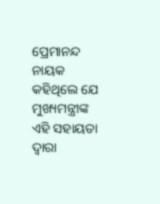ପ୍ରେମାନନ୍ଦ ନାୟକ କହିଥିଲେ ଯେ ମୁଖ୍ୟମନ୍ତ୍ରୀଙ୍କ ଏହି ସହାୟତା ଦ୍ଵାରା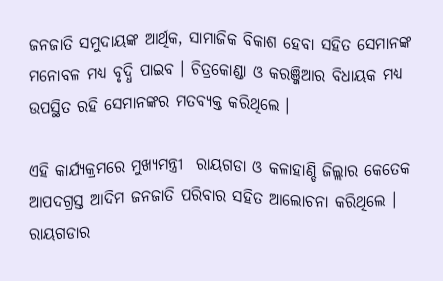ଜନଜାତି ସମୁଦାୟଙ୍କ ଆର୍ଥିକ, ସାମାଜିକ ବିକାଶ ହେବା ସହିତ ସେମାନଙ୍କ ମନୋବଳ ମଧ୍ୟ ବୃଦ୍ଧି ପାଇବ । ଚିତ୍ରକୋଣ୍ଡା ଓ କରଞ୍ଜିଆର ବିଧାୟକ ମଧ୍ୟ ଉପସ୍ଥିତ ରହି ସେମାନଙ୍କର ମତବ୍ୟକ୍ତ କରିଥିଲେ ।

ଏହି କାର୍ଯ୍ୟକ୍ରମରେ ମୁଖ୍ୟମନ୍ତ୍ରୀ  ରାୟଗଡା ଓ କଳାହାଣ୍ଡି ଜିଲ୍ଲାର କେତେକ ଆପଦଗ୍ରସ୍ତ ଆଦିମ ଜନଜାତି ପରିବାର ସହିତ ଆଲୋଚନା କରିଥିଲେ । ରାୟଗଡାର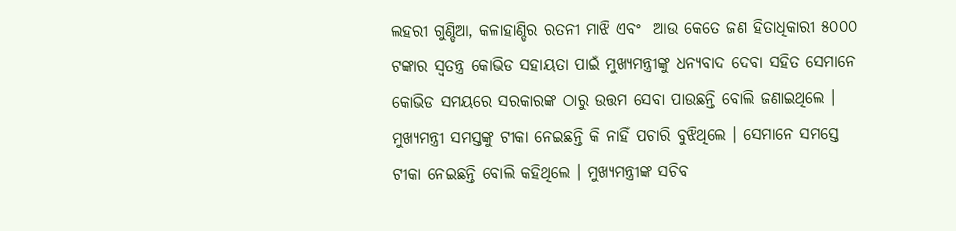ଲହରୀ ଗୁଣ୍ଡିଆ, କଳାହାଣ୍ଡିର ରତନୀ ମାଝି ଏବଂ  ଆଉ କେତେ ଜଣ ହିତାଧିକାରୀ ୫୦୦୦ ଟଙ୍କାର ସ୍ଵତନ୍ତ୍ର କୋଭିଡ ସହାୟତା ପାଇଁ ମୁଖ୍ୟମନ୍ତ୍ରୀଙ୍କୁ ଧନ୍ୟବାଦ ଦେବା ସହିତ ସେମାନେ କୋଭିଡ ସମୟରେ ସରକାରଙ୍କ ଠାରୁ ଉତ୍ତମ ସେବା ପାଉଛନ୍ତି ବୋଲି ଜଣାଇଥିଲେ । ମୁଖ୍ୟମନ୍ତ୍ରୀ ସମସ୍ତଙ୍କୁ ଟୀକା ନେଇଛନ୍ତି କି ନାହିଁ ପଚାରି ବୁଝିଥିଲେ । ସେମାନେ ସମସ୍ତେ ଟୀକା ନେଇଛନ୍ତି ବୋଲି କହିଥିଲେ । ମୁଖ୍ୟମନ୍ତ୍ରୀଙ୍କ ସଚିବ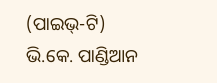(ପାଇଭ୍-ଟି) ଭି.କେ. ପାଣ୍ଡିଆନ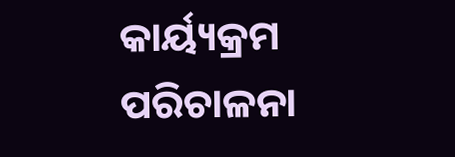କାର୍ୟ୍ୟକ୍ରମ ପରିଚାଳନା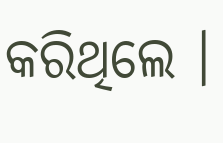କରିଥିଲେ ।